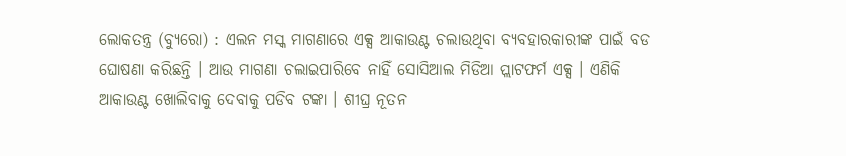ଲୋକତନ୍ତ୍ର (ବ୍ୟୁରୋ) : ଏଲନ ମସ୍କ ମାଗଣାରେ ଏକ୍ସ ଆକାଉଣ୍ଟ ଚଲାଉଥିବା ବ୍ୟବହାରକାରୀଙ୍କ ପାଇଁ ବଡ ଘୋଷଣା କରିଛନ୍ତି । ଆଉ ମାଗଣା ଚଲାଇପାରିବେ ନାହିଁ ସୋସିଆଲ ମିଡିଆ ପ୍ଲାଟଫର୍ମ ଏକ୍ସ । ଏଣିକି ଆକାଉଣ୍ଟ ଖୋଲିବାକୁ ଦେବାକୁ ପଡିବ ଟଙ୍କା । ଶୀଘ୍ର ନୂତନ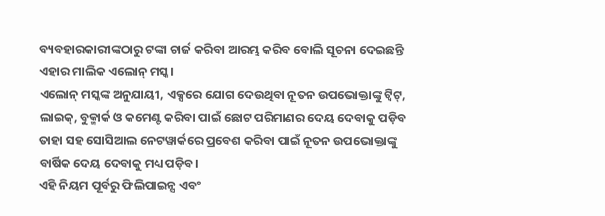ବ୍ୟବହାରକାରୀଙ୍କଠାରୁ ଟଙ୍କା ଚାର୍ଜ କରିବା ଆରମ୍ଭ କରିବ ବୋଲି ସୂଚନା ଦେଇଛନ୍ତି ଏହାର ମାଲିକ ଏଲୋନ୍ ମସ୍କ।
ଏଲୋନ୍ ମସ୍କଙ୍କ ଅନୁଯାୟୀ, ଏକ୍ସରେ ଯୋଗ ଦେଉଥିବା ନୂତନ ଉପଭୋକ୍ତାଙ୍କୁ ଟ୍ୱିଟ୍, ଲାଇକ୍, ବୁକ୍ମାର୍କ ଓ କମେଣ୍ଟ କରିବା ପାଇଁ ଛୋଟ ପରିମାଣର ଦେୟ ଦେବାକୁ ପଡ଼ିବ ତାହା ସହ ସୋସିଆଲ ନେଟୱାର୍କରେ ପ୍ରବେଶ କରିବା ପାଇଁ ନୂତନ ଉପଭୋକ୍ତାଙ୍କୁ ବାର୍ଷିକ ଦେୟ ଦେବାକୁ ମଧ୍ୟ ପଡ଼ିବ।
ଏହି ନିୟମ ପୂର୍ବରୁ ଫିଲିପାଇନ୍ସ ଏବଂ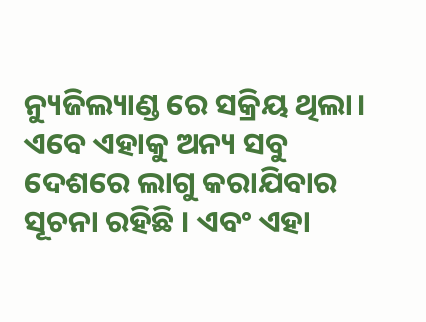ନ୍ୟୁଜିଲ୍ୟାଣ୍ଡ ରେ ସକ୍ରିୟ ଥିଲା। ଏବେ ଏହାକୁ ଅନ୍ୟ ସବୁ ଦେଶରେ ଲାଗୁ କରାଯିବାର ସୂଚନା ରହିଛି । ଏବଂ ଏହା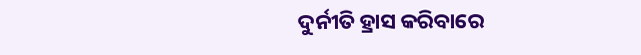ଦୁର୍ନୀତି ହ୍ରାସ କରିବାରେ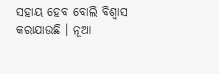ସହାୟ ହେବ ବୋଲି ବିଶ୍ବାସ କରାଯାଉଛି । ନୂଆ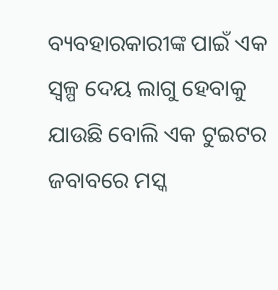ବ୍ୟବହାରକାରୀଙ୍କ ପାଇଁ ଏକ ସ୍ବଳ୍ପ ଦେୟ ଲାଗୁ ହେବାକୁ ଯାଉଛି ବୋଲି ଏକ ଟୁଇଟର ଜବାବରେ ମସ୍କ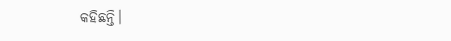କହିଛନ୍ତି।